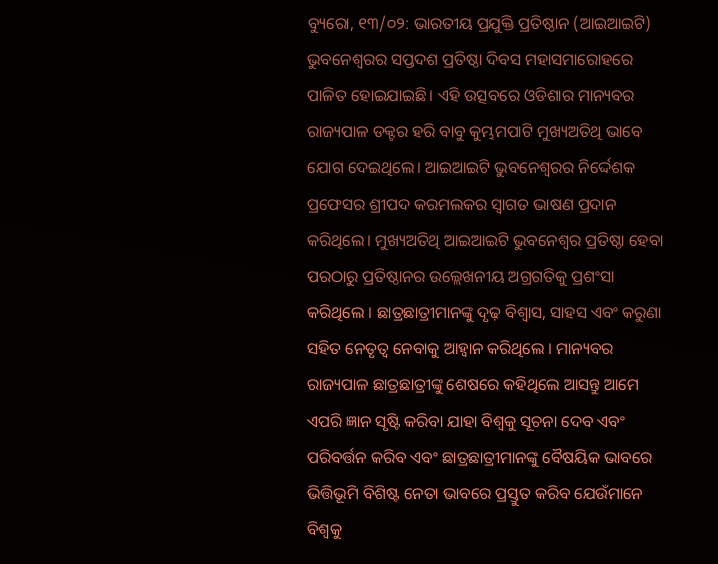ବ୍ୟୁରୋ, ୧୩/୦୨: ଭାରତୀୟ ପ୍ରଯୁକ୍ତି ପ୍ରତିଷ୍ଠାନ (ଆଇଆଇଟି) ଭୁବନେଶ୍ବରର ସପ୍ତଦଶ ପ୍ରତିଷ୍ଠା ଦିବସ ମହାସମାରୋହରେ ପାଳିତ ହୋଇଯାଇଛି। ଏହି ଉତ୍ସବରେ ଓଡିଶାର ମାନ୍ୟବର ରାଜ୍ୟପାଳ ଡକ୍ଟର ହରି ବାବୁ କୁମ୍ଭମପାଟି ମୁଖ୍ୟଅତିଥି ଭାବେ ଯୋଗ ଦେଇଥିଲେ। ଆଇଆଇଟି ଭୁବନେଶ୍ବରର ନିର୍ଦ୍ଦେଶକ ପ୍ରଫେସର ଶ୍ରୀପଦ କରମଲକର ସ୍ବାଗତ ଭାଷଣ ପ୍ରଦାନ କରିଥିଲେ। ମୁଖ୍ୟଅତିଥି ଆଇଆଇଟି ଭୁବନେଶ୍ୱର ପ୍ରତିଷ୍ଠା ହେବା ପରଠାରୁ ପ୍ରତିଷ୍ଠାନର ଉଲ୍ଲେଖନୀୟ ଅଗ୍ରଗତିକୁ ପ୍ରଶଂସା କରିଥିଲେ । ଛାତ୍ରଛାତ୍ରୀମାନଙ୍କୁ ଦୃଢ଼ ବିଶ୍ଵାସ, ସାହସ ଏବଂ କରୁଣା ସହିତ ନେତୃତ୍ବ ନେବାକୁ ଆହ୍ୱାନ କରିଥିଲେ । ମାନ୍ୟବର ରାଜ୍ୟପାଳ ଛାତ୍ରଛାତ୍ରୀଙ୍କୁ ଶେଷରେ କହିଥିଲେ ଆସନ୍ତୁ ଆମେ ଏପରି ଜ୍ଞାନ ସୃଷ୍ଟି କରିବା ଯାହା ବିଶ୍ବକୁ ସୂଚନା ଦେବ ଏବଂ ପରିବର୍ତ୍ତନ କରିବ ଏବଂ ଛାତ୍ରଛାତ୍ରୀମାନଙ୍କୁ ବୈଷୟିକ ଭାବରେ ଭିତ୍ତିଭୂମି ବିଶିଷ୍ଟ ନେତା ଭାବରେ ପ୍ରସ୍ତୁତ କରିବ ଯେଉଁମାନେ ବିଶ୍ୱକୁ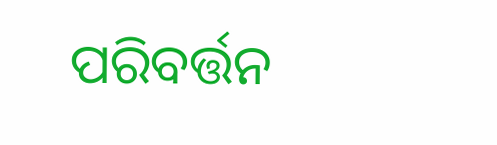ପରିବର୍ତ୍ତନ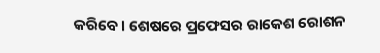କରିବେ। ଶେଷରେ ପ୍ରଫେସର ରାକେଶ ରୋଶନ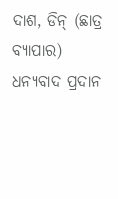ଦାଶ, ଡିନ୍ (ଛାତ୍ର ବ୍ୟାପାର) ଧନ୍ୟବାଦ ପ୍ରଦାନ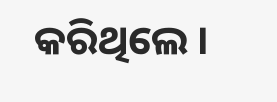କରିଥିଲେ ।